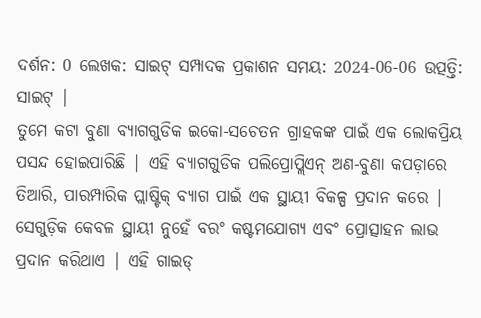ଦର୍ଶନ: 0 ଲେଖକ: ସାଇଟ୍ ସମ୍ପାଦକ ପ୍ରକାଶନ ସମୟ: 2024-06-06 ଉତ୍ପତ୍ତି: ସାଇଟ୍ |
ତୁମେ କଟା ବୁଣା ବ୍ୟାଗଗୁଡିକ ଇକୋ-ସଚେତନ ଗ୍ରାହକଙ୍କ ପାଇଁ ଏକ ଲୋକପ୍ରିୟ ପସନ୍ଦ ହୋଇପାରିଛି | ଏହି ବ୍ୟାଗଗୁଡିକ ପଲିପ୍ରୋପ୍ଲିଏନ୍ ଅଣ-ବୁଣା କପଡ଼ାରେ ତିଆରି, ପାରମ୍ପାରିକ ପ୍ଲାଷ୍ଟିକ୍ ବ୍ୟାଗ ପାଇଁ ଏକ ସ୍ଥାୟୀ ବିକଳ୍ପ ପ୍ରଦାନ କରେ | ସେଗୁଡ଼ିକ କେବଳ ସ୍ଥାୟୀ ନୁହେଁ ବରଂ କଷ୍ଟମଯୋଗ୍ୟ ଏବଂ ପ୍ରୋତ୍ସାହନ ଲାଭ ପ୍ରଦାନ କରିଥାଏ | ଏହି ଗାଇଡ୍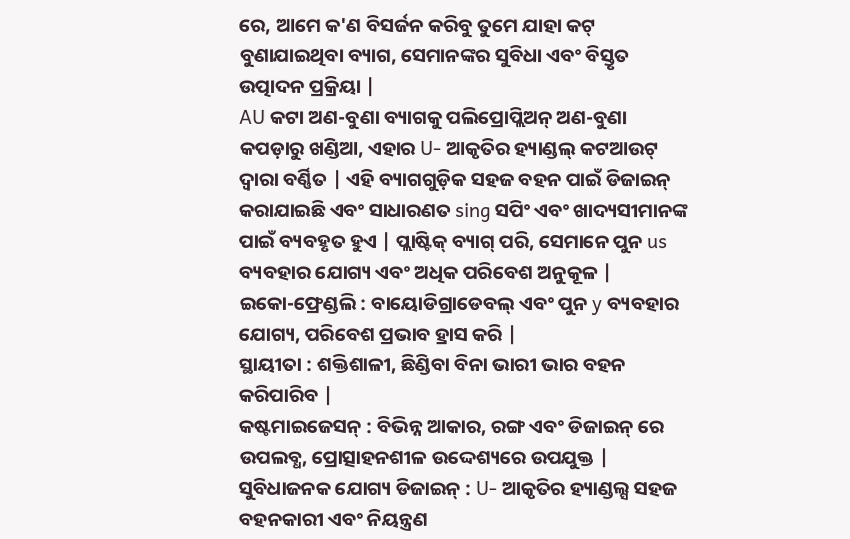ରେ, ଆମେ କ'ଣ ବିସର୍ଜନ କରିବୁ ତୁମେ ଯାହା କଟ୍ ବୁଣାଯାଇଥିବା ବ୍ୟାଗ, ସେମାନଙ୍କର ସୁବିଧା ଏବଂ ବିସ୍ତୃତ ଉତ୍ପାଦନ ପ୍ରକ୍ରିୟା |
AU କଟା ଅଣ-ବୁଣା ବ୍ୟାଗକୁ ପଲିପ୍ରୋପ୍ଲିଅନ୍ ଅଣ-ବୁଣା କପଡ଼ାରୁ ଖଣ୍ଡିଆ, ଏହାର U- ଆକୃତିର ହ୍ୟାଣ୍ଡଲ୍ କଟଆଉଟ୍ ଦ୍ୱାରା ବର୍ଣ୍ଣିତ | ଏହି ବ୍ୟାଗଗୁଡ଼ିକ ସହଜ ବହନ ପାଇଁ ଡିଜାଇନ୍ କରାଯାଇଛି ଏବଂ ସାଧାରଣତ sing ସପିଂ ଏବଂ ଖାଦ୍ୟସୀମାନଙ୍କ ପାଇଁ ବ୍ୟବହୃତ ହୁଏ | ପ୍ଲାଷ୍ଟିକ୍ ବ୍ୟାଗ୍ ପରି, ସେମାନେ ପୁନ us ବ୍ୟବହାର ଯୋଗ୍ୟ ଏବଂ ଅଧିକ ପରିବେଶ ଅନୁକୂଳ |
ଇକୋ-ଫ୍ରେଣ୍ଡଲି : ବାୟୋଡିଗ୍ରାଡେବଲ୍ ଏବଂ ପୁନ y ବ୍ୟବହାର ଯୋଗ୍ୟ, ପରିବେଶ ପ୍ରଭାବ ହ୍ରାସ କରି |
ସ୍ଥାୟୀତା : ଶକ୍ତିଶାଳୀ, ଛିଣ୍ଡିବା ବିନା ଭାରୀ ଭାର ବହନ କରିପାରିବ |
କଷ୍ଟମାଇଜେସନ୍ : ବିଭିନ୍ନ ଆକାର, ରଙ୍ଗ ଏବଂ ଡିଜାଇନ୍ ରେ ଉପଲବ୍ଧ, ପ୍ରୋତ୍ସାହନଶୀଳ ଉଦ୍ଦେଶ୍ୟରେ ଉପଯୁକ୍ତ |
ସୁବିଧାଜନକ ଯୋଗ୍ୟ ଡିଜାଇନ୍ : U- ଆକୃତିର ହ୍ୟାଣ୍ଡଲ୍ସ ସହଜ ବହନକାରୀ ଏବଂ ନିୟନ୍ତ୍ରଣ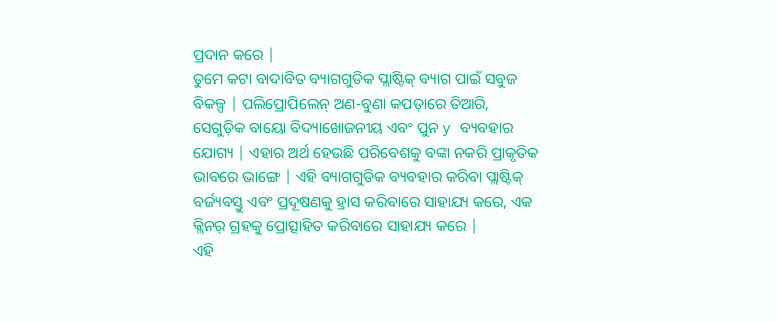ପ୍ରଦାନ କରେ |
ତୁମେ କଟା ବାଦାବିତ ବ୍ୟାଗଗୁଡିକ ପ୍ଲାଷ୍ଟିକ୍ ବ୍ୟାଗ ପାଇଁ ସବୁଜ ବିକଳ୍ପ | ପଲିପ୍ରୋପିଲେନ୍ ଅଣ-ବୁଣା କପଡ଼ାରେ ତିଆରି, ସେଗୁଡ଼ିକ ବାୟୋ ବିଦ୍ୟାଖୋଜନୀୟ ଏବଂ ପୁନ y ବ୍ୟବହାର ଯୋଗ୍ୟ | ଏହାର ଅର୍ଥ ହେଉଛି ପରିବେଶକୁ ବଙ୍କା ନକରି ପ୍ରାକୃତିକ ଭାବରେ ଭାଙ୍ଗେ | ଏହି ବ୍ୟାଗଗୁଡିକ ବ୍ୟବହାର କରିବା ପ୍ଲାଷ୍ଟିକ୍ ବର୍ଜ୍ୟବସ୍ତୁ ଏବଂ ପ୍ରଦୂଷଣକୁ ହ୍ରାସ କରିବାରେ ସାହାଯ୍ୟ କରେ, ଏକ କ୍ଲିନର୍ ଗ୍ରହକୁ ପ୍ରୋତ୍ସାହିତ କରିବାରେ ସାହାଯ୍ୟ କରେ |
ଏହି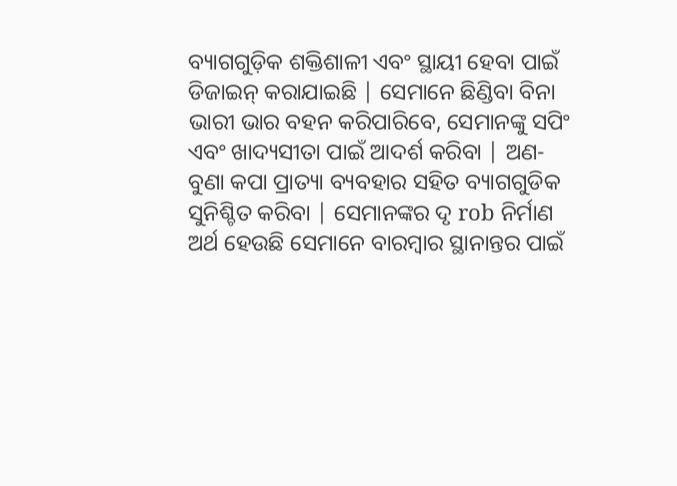ବ୍ୟାଗଗୁଡ଼ିକ ଶକ୍ତିଶାଳୀ ଏବଂ ସ୍ଥାୟୀ ହେବା ପାଇଁ ଡିଜାଇନ୍ କରାଯାଇଛି | ସେମାନେ ଛିଣ୍ଡିବା ବିନା ଭାରୀ ଭାର ବହନ କରିପାରିବେ, ସେମାନଙ୍କୁ ସପିଂ ଏବଂ ଖାଦ୍ୟସୀତା ପାଇଁ ଆଦର୍ଶ କରିବା | ଅଣ-ବୁଣା କପା ପ୍ରାତ୍ୟା ବ୍ୟବହାର ସହିତ ବ୍ୟାଗଗୁଡିକ ସୁନିଶ୍ଚିତ କରିବା | ସେମାନଙ୍କର ଦୃ rob ନିର୍ମାଣ ଅର୍ଥ ହେଉଛି ସେମାନେ ବାରମ୍ବାର ସ୍ଥାନାନ୍ତର ପାଇଁ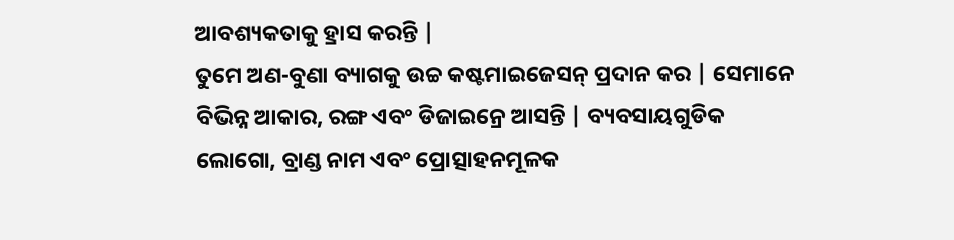ଆବଶ୍ୟକତାକୁ ହ୍ରାସ କରନ୍ତି |
ତୁମେ ଅଣ-ବୁଣା ବ୍ୟାଗକୁ ଉଚ୍ଚ କଷ୍ଟମାଇଜେସନ୍ ପ୍ରଦାନ କର | ସେମାନେ ବିଭିନ୍ନ ଆକାର, ରଙ୍ଗ ଏବଂ ଡିଜାଇନ୍ରେ ଆସନ୍ତି | ବ୍ୟବସାୟଗୁଡିକ ଲୋଗୋ, ବ୍ରାଣ୍ଡ ନାମ ଏବଂ ପ୍ରୋତ୍ସାହନମୂଳକ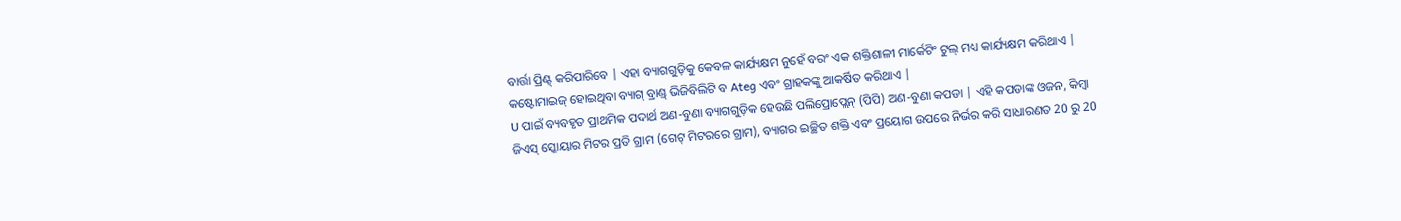ବାର୍ତ୍ତା ପ୍ରିଣ୍ଟ୍ କରିପାରିବେ | ଏହା ବ୍ୟାଗଗୁଡ଼ିକୁ କେବଳ କାର୍ଯ୍ୟକ୍ଷମ ନୁହେଁ ବରଂ ଏକ ଶକ୍ତିଶାଳୀ ମାର୍କେଟିଂ ଟୁଲ୍ ମଧ୍ୟ କାର୍ଯ୍ୟକ୍ଷମ କରିଥାଏ | କଷ୍ଟୋମାଇଜ୍ ହୋଇଥିବା ବ୍ୟାଗ୍ ବ୍ରାଣ୍ଡ୍ ଭିଜିବିଲିଟି ବ Ateg ଏବଂ ଗ୍ରାହକଙ୍କୁ ଆକର୍ଷିତ କରିଥାଏ |
U ପାଇଁ ବ୍ୟବହୃତ ପ୍ରାଥମିକ ପଦାର୍ଥ ଅଣ-ବୁଣା ବ୍ୟାଗଗୁଡ଼ିକ ହେଉଛି ପଲିପ୍ରୋପ୍ଲେନ୍ (ପିପି) ଅଣ-ବୁଣା କପଡା | ଏହି କପଡାଙ୍କ ଓଜନ, କିମ୍ବା ଜିଏସ୍ ସ୍କୋୟାର ମିଟର ପ୍ରତି ଗ୍ରାମ (ଗେଟ୍ ମିଟରରେ ଗ୍ରାମ), ବ୍ୟାଗର ଇଚ୍ଛିତ ଶକ୍ତି ଏବଂ ପ୍ରୟୋଗ ଉପରେ ନିର୍ଭର କରି ସାଧାରଣତ 20 ରୁ 20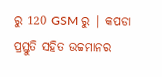ରୁ 120 GSM ରୁ | କପଡା ପ୍ରସ୍ତୁତି ସହିତ ଉଚ୍ଚମାନର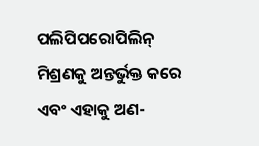ପଲିପିପରୋପିଲିନ୍ ମିଶ୍ରଣକୁ ଅନ୍ତର୍ଭୁକ୍ତ କରେ ଏବଂ ଏହାକୁ ଅଣ-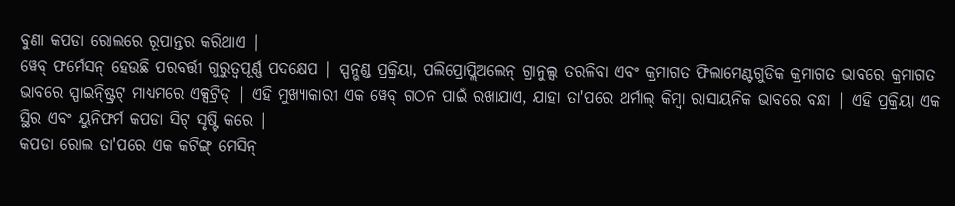ବୁଣା କପଡା ରୋଲରେ ରୂପାନ୍ତର କରିଥାଏ |
ୱେବ୍ ଫର୍ମେସନ୍ ହେଉଛି ପରବର୍ତ୍ତୀ ଗୁରୁତ୍ୱପୂର୍ଣ୍ଣ ପଦକ୍ଷେପ | ସ୍ପନ୍ଭଣ୍ଡ ପ୍ରକ୍ରିୟା, ପଲିପ୍ରୋପ୍ଲିଅଲେନ୍ ଗ୍ରାନୁଲ୍ସ ତରଳିବା ଏବଂ କ୍ରମାଗତ ଫିଲାମେଣ୍ଟଗୁଡିକ କ୍ରମାଗତ ଭାବରେ କ୍ରମାଗତ ଭାବରେ ସ୍ପାଇନ୍ଷ୍ଟ୍ରିଟ୍ ମାଧ୍ୟମରେ ଏକ୍ସଟ୍ରିଡ୍ | ଏହି ମୁଖ୍ୟାକାରୀ ଏକ ୱେବ୍ ଗଠନ ପାଇଁ ରଖାଯାଏ, ଯାହା ତା'ପରେ ଥର୍ମାଲ୍ କିମ୍ବା ରାସାୟନିକ ଭାବରେ ବନ୍ଧା | ଏହି ପ୍ରକ୍ରିୟା ଏକ ସ୍ଥିର ଏବଂ ୟୁନିଫର୍ମ କପଡା ସିଟ୍ ସୃଷ୍ଟି କରେ |
କପଡା ରୋଲ ତା'ପରେ ଏକ କଟିଙ୍ଗ୍ ମେସିନ୍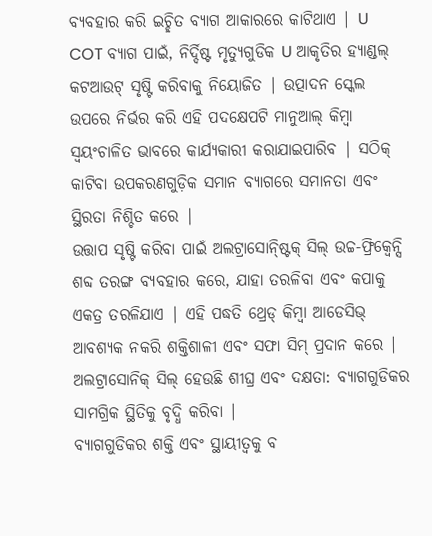ବ୍ୟବହାର କରି ଇଚ୍ଛିତ ବ୍ୟାଗ ଆକାରରେ କାଟିଥାଏ | U COT ବ୍ୟାଗ ପାଇଁ, ନିର୍ଦ୍ଦିଷ୍ଟ ମୃତ୍ୟୁଗୁଡିକ U ଆକୃତିର ହ୍ୟାଣ୍ଡଲ୍ କଟଆଉଟ୍ ସୃଷ୍ଟି କରିବାକୁ ନିୟୋଜିତ | ଉତ୍ପାଦନ ସ୍କେଲ ଉପରେ ନିର୍ଭର କରି ଏହି ପଦକ୍ଷେପଟି ମାନୁଆଲ୍ କିମ୍ବା ସ୍ୱୟଂଚାଳିତ ଭାବରେ କାର୍ଯ୍ୟକାରୀ କରାଯାଇପାରିବ | ସଠିକ୍ କାଟିବା ଉପକରଣଗୁଡ଼ିକ ସମାନ ବ୍ୟାଗରେ ସମାନତା ଏବଂ ସ୍ଥିରତା ନିଶ୍ଚିତ କରେ |
ଉତ୍ତାପ ସୃଷ୍ଟି କରିବା ପାଇଁ ଅଲଟ୍ରାସୋନ୍ଷ୍ଟିକ୍ ସିଲ୍ ଉଚ୍ଚ-ଫ୍ରିକ୍ୱେନ୍ସି ଶବ୍ଦ ତରଙ୍ଗ ବ୍ୟବହାର କରେ, ଯାହା ତରଳିବା ଏବଂ କପାକୁ ଏକତ୍ର ତରଳିଯାଏ | ଏହି ପଦ୍ଧତି ଥ୍ରେଡ୍ କିମ୍ବା ଆଡେସିଭ୍ ଆବଶ୍ୟକ ନକରି ଶକ୍ତିଶାଳୀ ଏବଂ ସଫା ସିମ୍ ପ୍ରଦାନ କରେ | ଅଲଟ୍ରାସୋନିକ୍ ସିଲ୍ ହେଉଛି ଶୀଘ୍ର ଏବଂ ଦକ୍ଷତା: ବ୍ୟାଗଗୁଡିକର ସାମଗ୍ରିକ ସ୍ଥିତିକୁ ବୃଦ୍ଧି କରିବା |
ବ୍ୟାଗଗୁଡିକର ଶକ୍ତି ଏବଂ ସ୍ଥାୟୀତ୍ୱକୁ ବ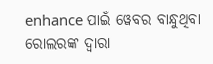enhance ପାଇଁ ୱେବର ବାନ୍ଧୁଥିବା ରୋଲରଙ୍କ ଦ୍ୱାରା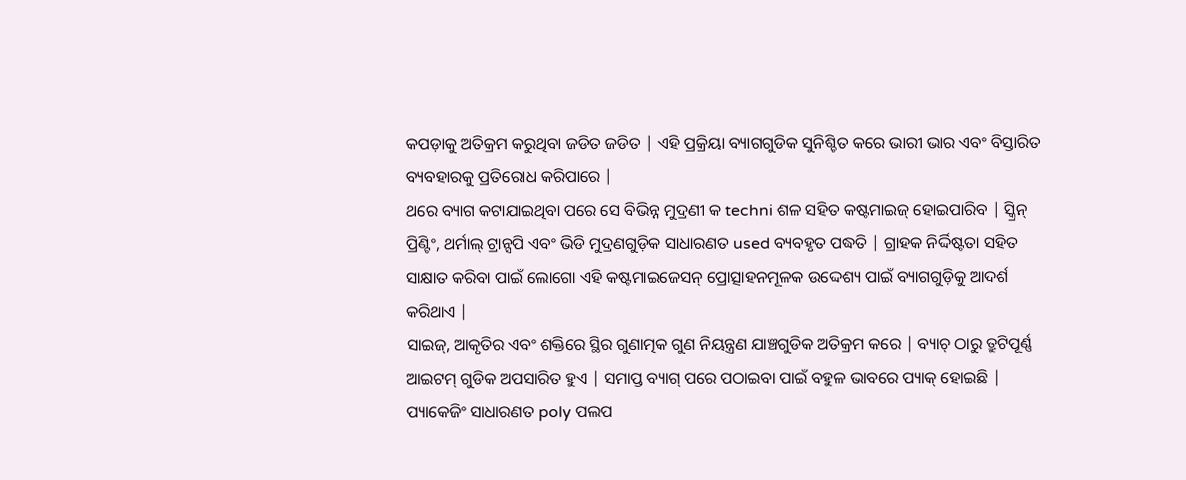କପଡ଼ାକୁ ଅତିକ୍ରମ କରୁଥିବା ଜଡିତ ଜଡିତ | ଏହି ପ୍ରକ୍ରିୟା ବ୍ୟାଗଗୁଡିକ ସୁନିଶ୍ଚିତ କରେ ଭାରୀ ଭାର ଏବଂ ବିସ୍ତାରିତ ବ୍ୟବହାରକୁ ପ୍ରତିରୋଧ କରିପାରେ |
ଥରେ ବ୍ୟାଗ କଟାଯାଇଥିବା ପରେ ସେ ବିଭିନ୍ନ ମୁଦ୍ରଣୀ କ techni ଶଳ ସହିତ କଷ୍ଟମାଇଜ୍ ହୋଇପାରିବ | ସ୍କ୍ରିନ୍ ପ୍ରିଣ୍ଟିଂ, ଥର୍ମାଲ୍ ଟ୍ରାନ୍ସପି ଏବଂ ଭିଡି ମୁଦ୍ରଣଗୁଡ଼ିକ ସାଧାରଣତ used ବ୍ୟବହୃତ ପଦ୍ଧତି | ଗ୍ରାହକ ନିର୍ଦ୍ଦିଷ୍ଟତା ସହିତ ସାକ୍ଷାତ କରିବା ପାଇଁ ଲୋଗୋ ଏହି କଷ୍ଟମାଇଜେସନ୍ ପ୍ରୋତ୍ସାହନମୂଳକ ଉଦ୍ଦେଶ୍ୟ ପାଇଁ ବ୍ୟାଗଗୁଡ଼ିକୁ ଆଦର୍ଶ କରିଥାଏ |
ସାଇଜ୍, ଆକୃତିର ଏବଂ ଶକ୍ତିରେ ସ୍ଥିର ଗୁଣାତ୍ମକ ଗୁଣ ନିୟନ୍ତ୍ରଣ ଯାଞ୍ଚଗୁଡିକ ଅତିକ୍ରମ କରେ | ବ୍ୟାଚ୍ ଠାରୁ ତ୍ରୁଟିପୂର୍ଣ୍ଣ ଆଇଟମ୍ ଗୁଡିକ ଅପସାରିତ ହୁଏ | ସମାପ୍ତ ବ୍ୟାଗ୍ ପରେ ପଠାଇବା ପାଇଁ ବହୁଳ ଭାବରେ ପ୍ୟାକ୍ ହୋଇଛି | ପ୍ୟାକେଜିଂ ସାଧାରଣତ poly ପଲପ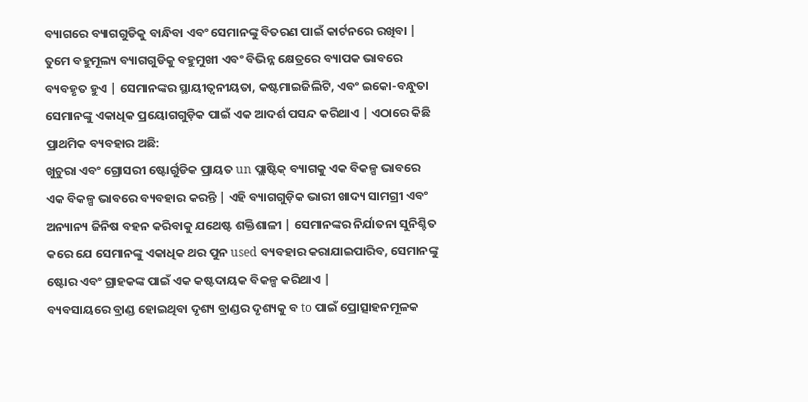ବ୍ୟାଗରେ ବ୍ୟାଗଗୁଡିକୁ ବାନ୍ଧିବା ଏବଂ ସେମାନଙ୍କୁ ବିତରଣ ପାଇଁ କାର୍ଟନରେ ରଖିବା |
ତୁମେ ବହୁମୂଲ୍ୟ ବ୍ୟାଗଗୁଡିକୁ ବହୁମୁଖୀ ଏବଂ ବିଭିନ୍ନ କ୍ଷେତ୍ରରେ ବ୍ୟାପକ ଭାବରେ ବ୍ୟବହୃତ ହୁଏ | ସେମାନଙ୍କର ସ୍ଥାୟୀତ୍ୱନୀୟତା, କଷ୍ଟମାଇଜିଲିଟି, ଏବଂ ଇକୋ-ବନ୍ଧୁତା ସେମାନଙ୍କୁ ଏକାଧିକ ପ୍ରୟୋଗଗୁଡ଼ିକ ପାଇଁ ଏକ ଆଦର୍ଶ ପସନ୍ଦ କରିଥାଏ | ଏଠାରେ କିଛି ପ୍ରାଥମିକ ବ୍ୟବହାର ଅଛି:
ଖୁଚୁରା ଏବଂ ଗ୍ରୋସରୀ ଷ୍ଟୋର୍ଗୁଡିକ ପ୍ରାୟତ un ପ୍ଲାଷ୍ଟିକ୍ ବ୍ୟାଗକୁ ଏକ ବିକଳ୍ପ ଭାବରେ ଏକ ବିକଳ୍ପ ଭାବରେ ବ୍ୟବହାର କରନ୍ତି | ଏହି ବ୍ୟାଗଗୁଡ଼ିକ ଭାରୀ ଖାଦ୍ୟ ସାମଗ୍ରୀ ଏବଂ ଅନ୍ୟାନ୍ୟ ଜିନିଷ ବହନ କରିବାକୁ ଯଥେଷ୍ଟ ଶକ୍ତିଶାଳୀ | ସେମାନଙ୍କର ନିର୍ଯାତନା ସୁନିଶ୍ଚିତ କରେ ଯେ ସେମାନଙ୍କୁ ଏକାଧିକ ଥର ପୁନ used ବ୍ୟବହାର କରାଯାଇପାରିବ, ସେମାନଙ୍କୁ ଷ୍ଟୋର ଏବଂ ଗ୍ରାହକଙ୍କ ପାଇଁ ଏକ କଷ୍ଟଦାୟକ ବିକଳ୍ପ କରିଥାଏ |
ବ୍ୟବସାୟରେ ବ୍ରାଣ୍ଡ ହୋଇଥିବା ଦୃଶ୍ୟ ବ୍ରାଣ୍ଡର ଦୃଶ୍ୟକୁ ବ to ପାଇଁ ପ୍ରୋତ୍ସାହନମୂଳକ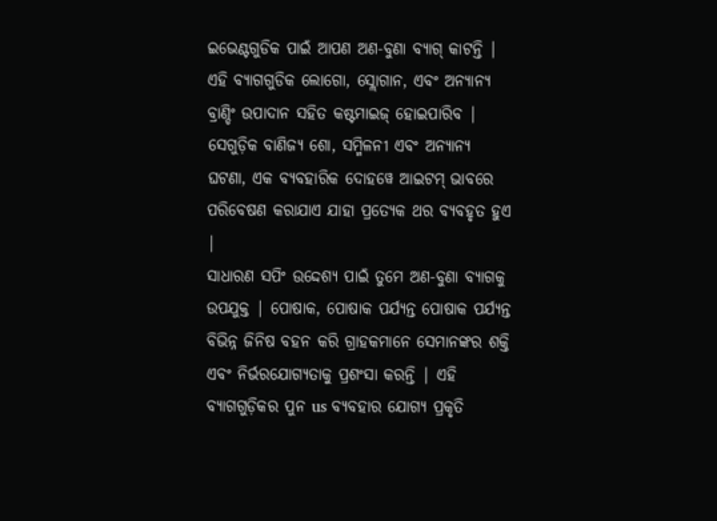ଇଭେଣ୍ଟଗୁଡିକ ପାଇଁ ଆପଣ ଅଣ-ବୁଣା ବ୍ୟାଗ୍ କାଟନ୍ତି | ଏହି ବ୍ୟାଗଗୁଡିକ ଲୋଗୋ, ସ୍ଲୋଗାନ, ଏବଂ ଅନ୍ୟାନ୍ୟ ବ୍ରାଣ୍ଡିଂ ଉପାଦାନ ସହିତ କଷ୍ଟମାଇଜ୍ ହୋଇପାରିବ | ସେଗୁଡ଼ିକ ବାଣିଜ୍ୟ ଶୋ, ସମ୍ମିଳନୀ ଏବଂ ଅନ୍ୟାନ୍ୟ ଘଟଣା, ଏକ ବ୍ୟବହାରିକ ଦୋହୱେ ଆଇଟମ୍ ଭାବରେ ପରିବେଷଣ କରାଯାଏ ଯାହା ପ୍ରତ୍ୟେକ ଥର ବ୍ୟବହୃତ ହୁଏ |
ସାଧାରଣ ସପିଂ ଉଦ୍ଦେଶ୍ୟ ପାଇଁ ତୁମେ ଅଣ-ବୁଣା ବ୍ୟାଗକୁ ଉପଯୁକ୍ତ | ପୋଷାକ, ପୋଷାକ ପର୍ଯ୍ୟନ୍ତ ପୋଷାକ ପର୍ଯ୍ୟନ୍ତ ବିଭିନ୍ନ ଜିନିଷ ବହନ କରି ଗ୍ରାହକମାନେ ସେମାନଙ୍କର ଶକ୍ତି ଏବଂ ନିର୍ଭରଯୋଗ୍ୟତାକୁ ପ୍ରଶଂସା କରନ୍ତି | ଏହି ବ୍ୟାଗଗୁଡ଼ିକର ପୁନ us ବ୍ୟବହାର ଯୋଗ୍ୟ ପ୍ରକୃତି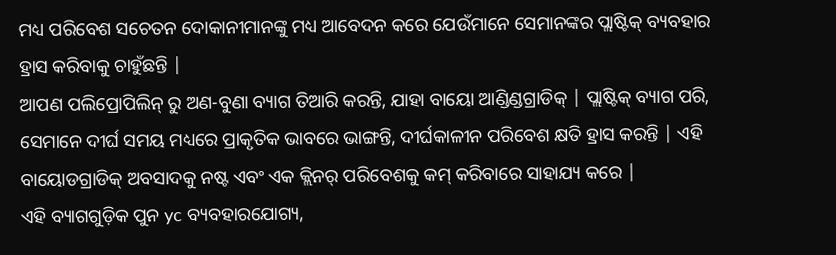ମଧ୍ୟ ପରିବେଶ ସଚେତନ ଦୋକାନୀମାନଙ୍କୁ ମଧ୍ୟ ଆବେଦନ କରେ ଯେଉଁମାନେ ସେମାନଙ୍କର ପ୍ଲାଷ୍ଟିକ୍ ବ୍ୟବହାର ହ୍ରାସ କରିବାକୁ ଚାହୁଁଛନ୍ତି |
ଆପଣ ପଲିପ୍ରୋପିଲିନ୍ ରୁ ଅଣ-ବୁଣା ବ୍ୟାଗ ତିଆରି କରନ୍ତି, ଯାହା ବାୟୋ ଆଣ୍ଡିଣ୍ଡଗ୍ରାଡିକ୍ | ପ୍ଲାଷ୍ଟିକ୍ ବ୍ୟାଗ ପରି, ସେମାନେ ଦୀର୍ଘ ସମୟ ମଧ୍ୟରେ ପ୍ରାକୃତିକ ଭାବରେ ଭାଙ୍ଗନ୍ତି, ଦୀର୍ଘକାଳୀନ ପରିବେଶ କ୍ଷତି ହ୍ରାସ କରନ୍ତି | ଏହି ବାୟୋଡଗ୍ରାଡିକ୍ ଅବସାଦକୁ ନଷ୍ଟ ଏବଂ ଏକ କ୍ଲିନର୍ ପରିବେଶକୁ କମ୍ କରିବାରେ ସାହାଯ୍ୟ କରେ |
ଏହି ବ୍ୟାଗଗୁଡ଼ିକ ପୁନ yc ବ୍ୟବହାରଯୋଗ୍ୟ,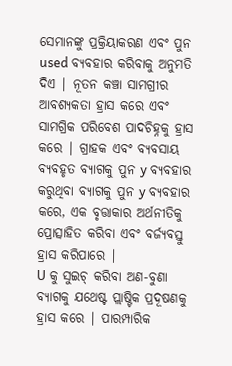ସେମାନଙ୍କୁ ପ୍ରକ୍ରିୟାକରଣ ଏବଂ ପୁନ used ବ୍ୟବହାର କରିବାକୁ ଅନୁମତି ଦିଏ | ନୂତନ କଞ୍ଚା ସାମଗ୍ରୀର ଆବଶ୍ୟକତା ହ୍ରାସ କରେ ଏବଂ ସାମଗ୍ରିକ ପରିବେଶ ପାଦଚିହ୍ନକୁ ହ୍ରାସ କରେ | ଗ୍ରାହକ ଏବଂ ବ୍ୟବସାୟ ବ୍ୟବହୃତ ବ୍ୟାଗକୁ ପୁନ y ବ୍ୟବହାର କରୁଥିବା ବ୍ୟାଗକୁ ପୁନ y ବ୍ୟବହାର କରେ, ଏକ ବୃତ୍ତାକାର ଅର୍ଥନୀତିକୁ ପ୍ରୋତ୍ସାହିତ କରିବା ଏବଂ ବର୍ଜ୍ୟବସ୍ତୁ ହ୍ରାସ କରିପାରେ |
U କୁ ସୁଇଚ୍ କରିବା ଅଣ-ବୁଣା ବ୍ୟାଗକୁ ଯଥେଷ୍ଟ ପ୍ଲାଷ୍ଟିକ ପ୍ରଦୂଷଣକୁ ହ୍ରାସ କରେ | ପାରମ୍ପାରିକ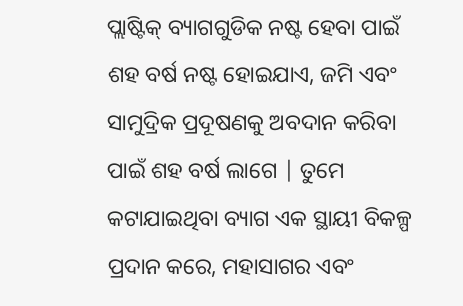ପ୍ଲାଷ୍ଟିକ୍ ବ୍ୟାଗଗୁଡିକ ନଷ୍ଟ ହେବା ପାଇଁ ଶହ ବର୍ଷ ନଷ୍ଟ ହୋଇଯାଏ, ଜମି ଏବଂ ସାମୁଦ୍ରିକ ପ୍ରଦୂଷଣକୁ ଅବଦାନ କରିବା ପାଇଁ ଶହ ବର୍ଷ ଲାଗେ | ତୁମେ କଟାଯାଇଥିବା ବ୍ୟାଗ ଏକ ସ୍ଥାୟୀ ବିକଳ୍ପ ପ୍ରଦାନ କରେ, ମହାସାଗର ଏବଂ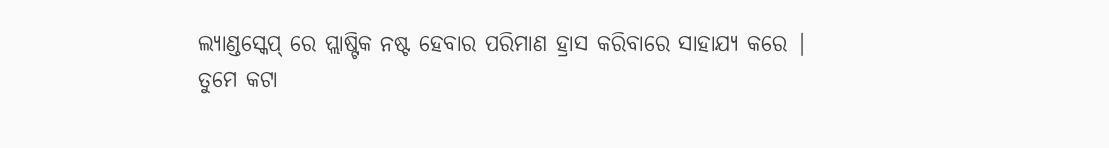ଲ୍ୟାଣ୍ଡସ୍କେପ୍ ରେ ପ୍ଲାଷ୍ଟିକ ନଷ୍ଟ ହେବାର ପରିମାଣ ହ୍ରାସ କରିବାରେ ସାହାଯ୍ୟ କରେ |
ତୁମେ କଟା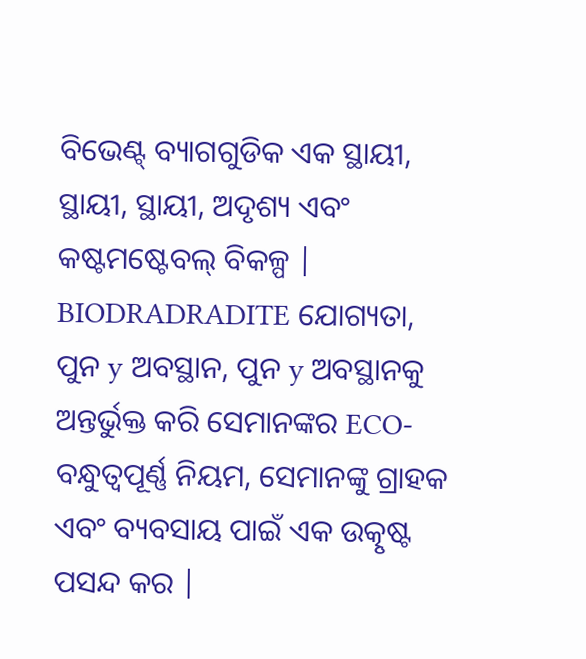ବିଭେଣ୍ଟ୍ ବ୍ୟାଗଗୁଡିକ ଏକ ସ୍ଥାୟୀ, ସ୍ଥାୟୀ, ସ୍ଥାୟୀ, ଅଦୃଶ୍ୟ ଏବଂ କଷ୍ଟମଷ୍ଟେବଲ୍ ବିକଳ୍ପ | BIODRADRADITE ଯୋଗ୍ୟତା, ପୁନ y ଅବସ୍ଥାନ, ପୁନ y ଅବସ୍ଥାନକୁ ଅନ୍ତର୍ଭୁକ୍ତ କରି ସେମାନଙ୍କର ECO- ବନ୍ଧୁତ୍ୱପୂର୍ଣ୍ଣ ନିୟମ, ସେମାନଙ୍କୁ ଗ୍ରାହକ ଏବଂ ବ୍ୟବସାୟ ପାଇଁ ଏକ ଉତ୍କୃଷ୍ଟ ପସନ୍ଦ କର |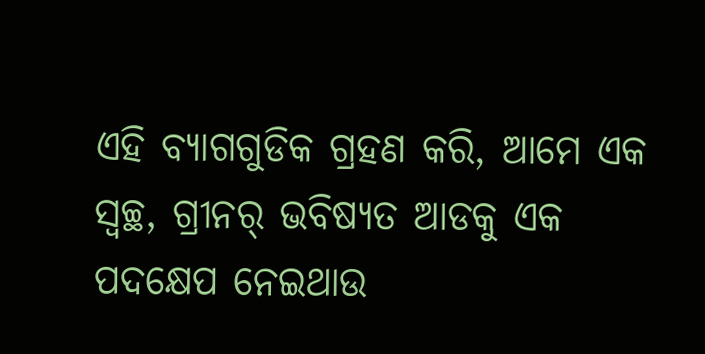ଏହି ବ୍ୟାଗଗୁଡିକ ଗ୍ରହଣ କରି, ଆମେ ଏକ ସ୍ୱଚ୍ଛ, ଗ୍ରୀନର୍ ଭବିଷ୍ୟତ ଆଡକୁ ଏକ ପଦକ୍ଷେପ ନେଇଥାଉ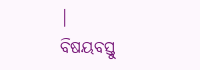|
ବିଷୟବସ୍ତୁ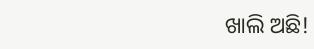ଖାଲି ଅଛି!